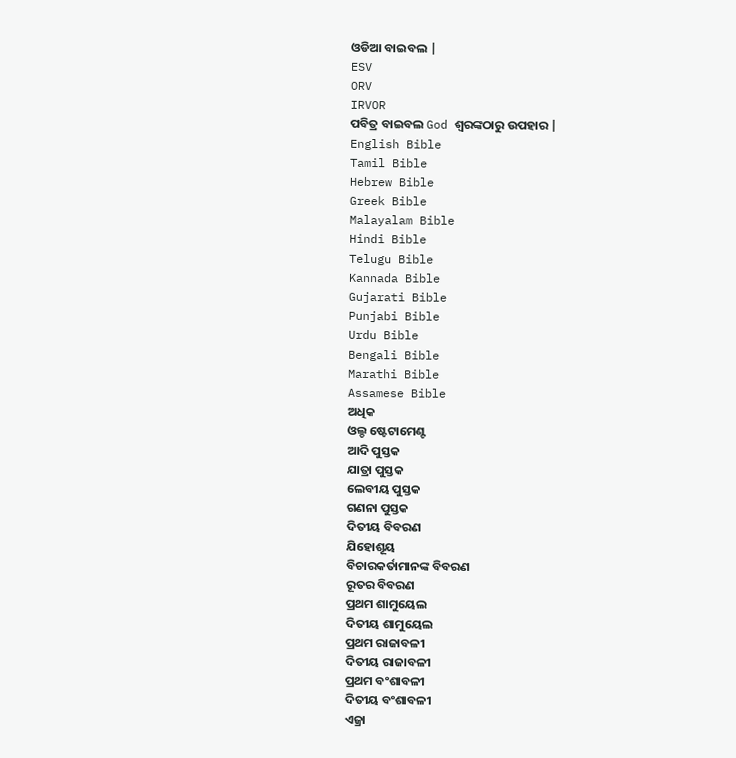ଓଡିଆ ବାଇବଲ |
ESV
ORV
IRVOR
ପବିତ୍ର ବାଇବଲ God ଶ୍ବରଙ୍କଠାରୁ ଉପହାର |
English Bible
Tamil Bible
Hebrew Bible
Greek Bible
Malayalam Bible
Hindi Bible
Telugu Bible
Kannada Bible
Gujarati Bible
Punjabi Bible
Urdu Bible
Bengali Bible
Marathi Bible
Assamese Bible
ଅଧିକ
ଓଲ୍ଡ ଷ୍ଟେଟାମେଣ୍ଟ
ଆଦି ପୁସ୍ତକ
ଯାତ୍ରା ପୁସ୍ତକ
ଲେବୀୟ ପୁସ୍ତକ
ଗଣନା ପୁସ୍ତକ
ଦିତୀୟ ବିବରଣ
ଯିହୋଶୂୟ
ବିଚାରକର୍ତାମାନଙ୍କ ବିବରଣ
ରୂତର ବିବରଣ
ପ୍ରଥମ ଶାମୁୟେଲ
ଦିତୀୟ ଶାମୁୟେଲ
ପ୍ରଥମ ରାଜାବଳୀ
ଦିତୀୟ ରାଜାବଳୀ
ପ୍ରଥମ ବଂଶାବଳୀ
ଦିତୀୟ ବଂଶାବଳୀ
ଏଜ୍ରା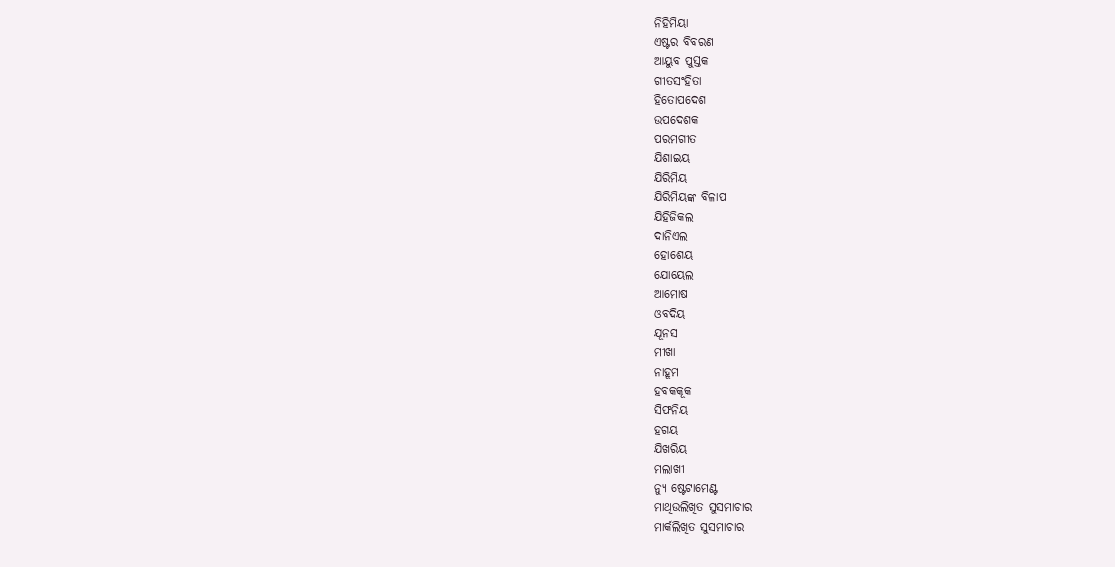ନିହିମିୟା
ଏଷ୍ଟର ବିବରଣ
ଆୟୁବ ପୁସ୍ତକ
ଗୀତସଂହିତା
ହିତୋପଦେଶ
ଉପଦେଶକ
ପରମଗୀତ
ଯିଶାଇୟ
ଯିରିମିୟ
ଯିରିମିୟଙ୍କ ବିଳାପ
ଯିହିଜିକଲ
ଦାନିଏଲ
ହୋଶେୟ
ଯୋୟେଲ
ଆମୋଷ
ଓବଦିୟ
ଯୂନସ
ମୀଖା
ନାହୂମ
ହବକକୂକ
ସିଫନିୟ
ହଗୟ
ଯିଖରିୟ
ମଲାଖୀ
ନ୍ୟୁ ଷ୍ଟେଟାମେଣ୍ଟ
ମାଥିଉଲିଖିତ ସୁସମାଚାର
ମାର୍କଲିଖିତ ସୁସମାଚାର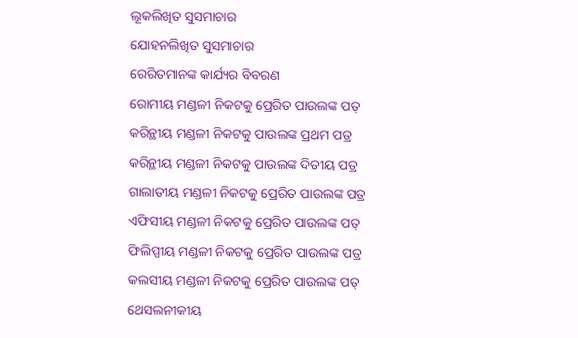ଲୂକଲିଖିତ ସୁସମାଚାର
ଯୋହନଲିଖିତ ସୁସମାଚାର
ରେରିତମାନଙ୍କ କାର୍ଯ୍ୟର ବିବରଣ
ରୋମୀୟ ମଣ୍ଡଳୀ ନିକଟକୁ ପ୍ରେରିତ ପାଉଲଙ୍କ ପତ୍
କରିନ୍ଥୀୟ ମଣ୍ଡଳୀ ନିକଟକୁ ପାଉଲଙ୍କ ପ୍ରଥମ ପତ୍ର
କରିନ୍ଥୀୟ ମଣ୍ଡଳୀ ନିକଟକୁ ପାଉଲଙ୍କ ଦିତୀୟ ପତ୍ର
ଗାଲାତୀୟ ମଣ୍ଡଳୀ ନିକଟକୁ ପ୍ରେରିତ ପାଉଲଙ୍କ ପତ୍ର
ଏଫିସୀୟ ମଣ୍ଡଳୀ ନିକଟକୁ ପ୍ରେରିତ ପାଉଲଙ୍କ ପତ୍
ଫିଲିପ୍ପୀୟ ମଣ୍ଡଳୀ ନିକଟକୁ ପ୍ରେରିତ ପାଉଲଙ୍କ ପତ୍ର
କଲସୀୟ ମଣ୍ଡଳୀ ନିକଟକୁ ପ୍ରେରିତ ପାଉଲଙ୍କ ପତ୍
ଥେସଲନୀକୀୟ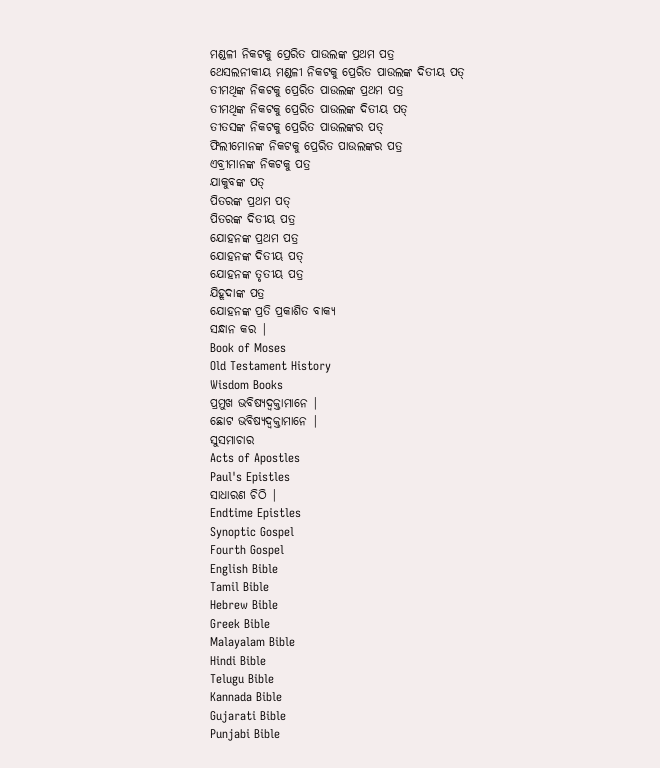ମଣ୍ଡଳୀ ନିକଟକୁ ପ୍ରେରିତ ପାଉଲଙ୍କ ପ୍ରଥମ ପତ୍ର
ଥେସଲନୀକୀୟ ମଣ୍ଡଳୀ ନିକଟକୁ ପ୍ରେରିତ ପାଉଲଙ୍କ ଦିତୀୟ ପତ୍
ତୀମଥିଙ୍କ ନିକଟକୁ ପ୍ରେରିତ ପାଉଲଙ୍କ ପ୍ରଥମ ପତ୍ର
ତୀମଥିଙ୍କ ନିକଟକୁ ପ୍ରେରିତ ପାଉଲଙ୍କ ଦିତୀୟ ପତ୍
ତୀତସଙ୍କ ନିକଟକୁ ପ୍ରେରିତ ପାଉଲଙ୍କର ପତ୍
ଫିଲୀମୋନଙ୍କ ନିକଟକୁ ପ୍ରେରିତ ପାଉଲଙ୍କର ପତ୍ର
ଏବ୍ରୀମାନଙ୍କ ନିକଟକୁ ପତ୍ର
ଯାକୁବଙ୍କ ପତ୍
ପିତରଙ୍କ ପ୍ରଥମ ପତ୍
ପିତରଙ୍କ ଦିତୀୟ ପତ୍ର
ଯୋହନଙ୍କ ପ୍ରଥମ ପତ୍ର
ଯୋହନଙ୍କ ଦିତୀୟ ପତ୍
ଯୋହନଙ୍କ ତୃତୀୟ ପତ୍ର
ଯିହୂଦାଙ୍କ ପତ୍ର
ଯୋହନଙ୍କ ପ୍ରତି ପ୍ରକାଶିତ ବାକ୍ୟ
ସନ୍ଧାନ କର |
Book of Moses
Old Testament History
Wisdom Books
ପ୍ରମୁଖ ଭବିଷ୍ୟଦ୍ବକ୍ତାମାନେ |
ଛୋଟ ଭବିଷ୍ୟଦ୍ବକ୍ତାମାନେ |
ସୁସମାଚାର
Acts of Apostles
Paul's Epistles
ସାଧାରଣ ଚିଠି |
Endtime Epistles
Synoptic Gospel
Fourth Gospel
English Bible
Tamil Bible
Hebrew Bible
Greek Bible
Malayalam Bible
Hindi Bible
Telugu Bible
Kannada Bible
Gujarati Bible
Punjabi Bible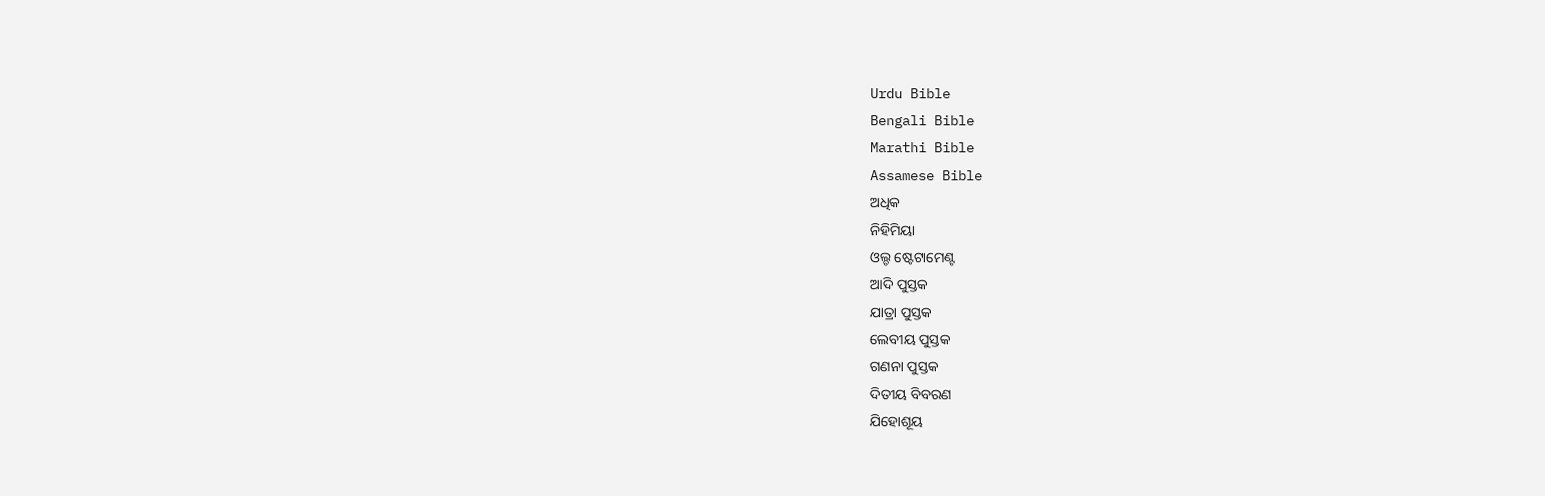Urdu Bible
Bengali Bible
Marathi Bible
Assamese Bible
ଅଧିକ
ନିହିମିୟା
ଓଲ୍ଡ ଷ୍ଟେଟାମେଣ୍ଟ
ଆଦି ପୁସ୍ତକ
ଯାତ୍ରା ପୁସ୍ତକ
ଲେବୀୟ ପୁସ୍ତକ
ଗଣନା ପୁସ୍ତକ
ଦିତୀୟ ବିବରଣ
ଯିହୋଶୂୟ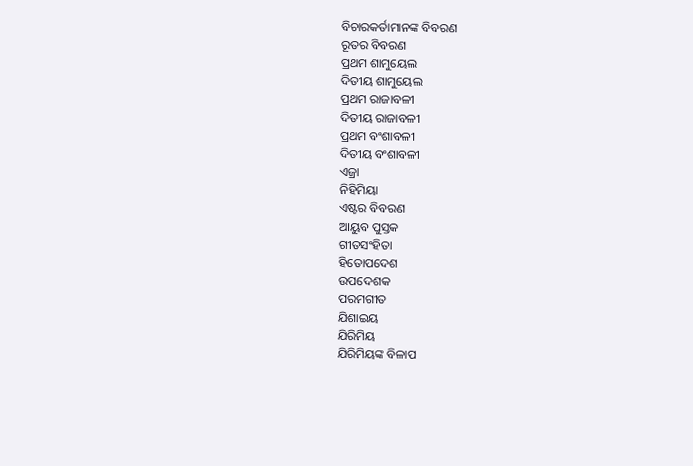ବିଚାରକର୍ତାମାନଙ୍କ ବିବରଣ
ରୂତର ବିବରଣ
ପ୍ରଥମ ଶାମୁୟେଲ
ଦିତୀୟ ଶାମୁୟେଲ
ପ୍ରଥମ ରାଜାବଳୀ
ଦିତୀୟ ରାଜାବଳୀ
ପ୍ରଥମ ବଂଶାବଳୀ
ଦିତୀୟ ବଂଶାବଳୀ
ଏଜ୍ରା
ନିହିମିୟା
ଏଷ୍ଟର ବିବରଣ
ଆୟୁବ ପୁସ୍ତକ
ଗୀତସଂହିତା
ହିତୋପଦେଶ
ଉପଦେଶକ
ପରମଗୀତ
ଯିଶାଇୟ
ଯିରିମିୟ
ଯିରିମିୟଙ୍କ ବିଳାପ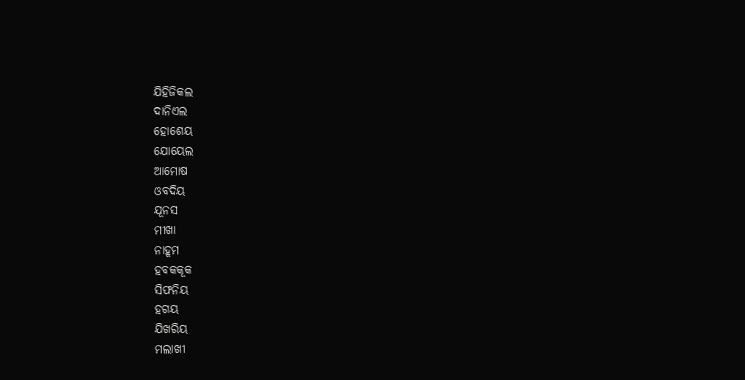ଯିହିଜିକଲ
ଦାନିଏଲ
ହୋଶେୟ
ଯୋୟେଲ
ଆମୋଷ
ଓବଦିୟ
ଯୂନସ
ମୀଖା
ନାହୂମ
ହବକକୂକ
ସିଫନିୟ
ହଗୟ
ଯିଖରିୟ
ମଲାଖୀ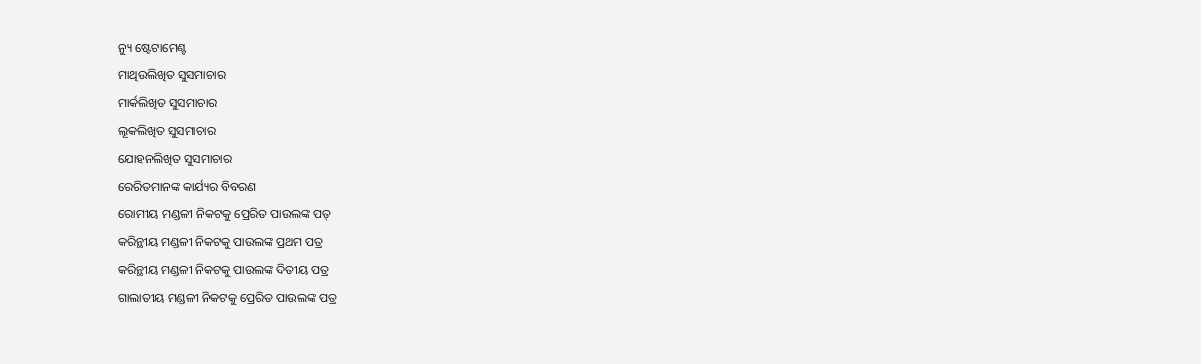ନ୍ୟୁ ଷ୍ଟେଟାମେଣ୍ଟ
ମାଥିଉଲିଖିତ ସୁସମାଚାର
ମାର୍କଲିଖିତ ସୁସମାଚାର
ଲୂକଲିଖିତ ସୁସମାଚାର
ଯୋହନଲିଖିତ ସୁସମାଚାର
ରେରିତମାନଙ୍କ କାର୍ଯ୍ୟର ବିବରଣ
ରୋମୀୟ ମଣ୍ଡଳୀ ନିକଟକୁ ପ୍ରେରିତ ପାଉଲଙ୍କ ପତ୍
କରିନ୍ଥୀୟ ମଣ୍ଡଳୀ ନିକଟକୁ ପାଉଲଙ୍କ ପ୍ରଥମ ପତ୍ର
କରିନ୍ଥୀୟ ମଣ୍ଡଳୀ ନିକଟକୁ ପାଉଲଙ୍କ ଦିତୀୟ ପତ୍ର
ଗାଲାତୀୟ ମଣ୍ଡଳୀ ନିକଟକୁ ପ୍ରେରିତ ପାଉଲଙ୍କ ପତ୍ର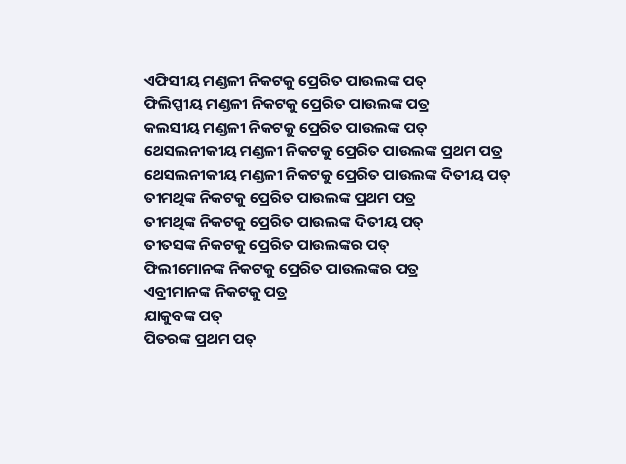ଏଫିସୀୟ ମଣ୍ଡଳୀ ନିକଟକୁ ପ୍ରେରିତ ପାଉଲଙ୍କ ପତ୍
ଫିଲିପ୍ପୀୟ ମଣ୍ଡଳୀ ନିକଟକୁ ପ୍ରେରିତ ପାଉଲଙ୍କ ପତ୍ର
କଲସୀୟ ମଣ୍ଡଳୀ ନିକଟକୁ ପ୍ରେରିତ ପାଉଲଙ୍କ ପତ୍
ଥେସଲନୀକୀୟ ମଣ୍ଡଳୀ ନିକଟକୁ ପ୍ରେରିତ ପାଉଲଙ୍କ ପ୍ରଥମ ପତ୍ର
ଥେସଲନୀକୀୟ ମଣ୍ଡଳୀ ନିକଟକୁ ପ୍ରେରିତ ପାଉଲଙ୍କ ଦିତୀୟ ପତ୍
ତୀମଥିଙ୍କ ନିକଟକୁ ପ୍ରେରିତ ପାଉଲଙ୍କ ପ୍ରଥମ ପତ୍ର
ତୀମଥିଙ୍କ ନିକଟକୁ ପ୍ରେରିତ ପାଉଲଙ୍କ ଦିତୀୟ ପତ୍
ତୀତସଙ୍କ ନିକଟକୁ ପ୍ରେରିତ ପାଉଲଙ୍କର ପତ୍
ଫିଲୀମୋନଙ୍କ ନିକଟକୁ ପ୍ରେରିତ ପାଉଲଙ୍କର ପତ୍ର
ଏବ୍ରୀମାନଙ୍କ ନିକଟକୁ ପତ୍ର
ଯାକୁବଙ୍କ ପତ୍
ପିତରଙ୍କ ପ୍ରଥମ ପତ୍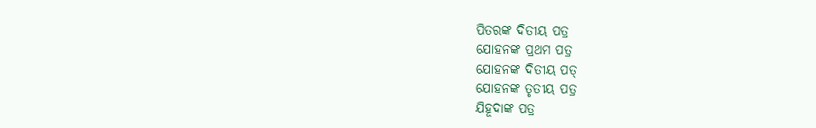ପିତରଙ୍କ ଦିତୀୟ ପତ୍ର
ଯୋହନଙ୍କ ପ୍ରଥମ ପତ୍ର
ଯୋହନଙ୍କ ଦିତୀୟ ପତ୍
ଯୋହନଙ୍କ ତୃତୀୟ ପତ୍ର
ଯିହୂଦାଙ୍କ ପତ୍ର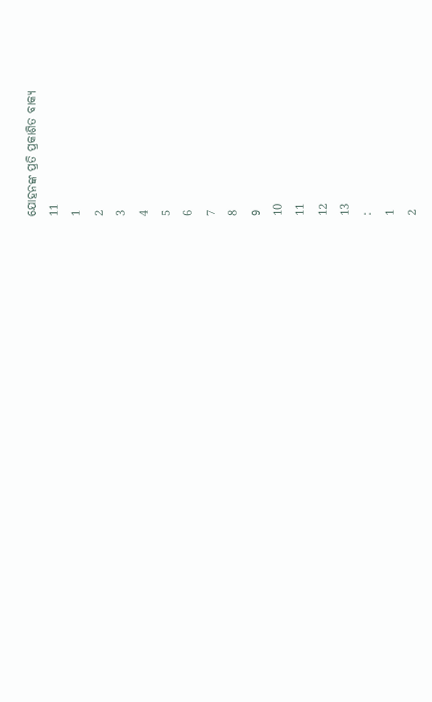ଯୋହନଙ୍କ ପ୍ରତି ପ୍ରକାଶିତ ବାକ୍ୟ
11
1
2
3
4
5
6
7
8
9
10
11
12
13
:
1
2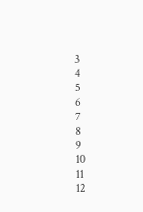3
4
5
6
7
8
9
10
11
12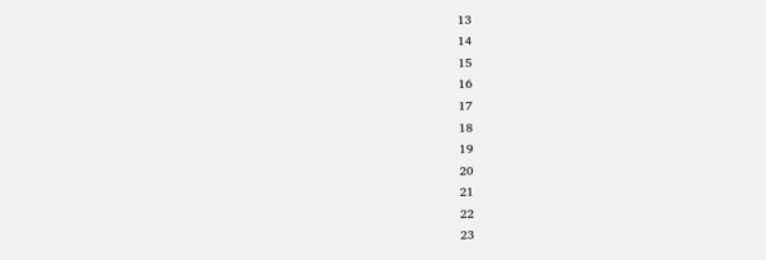13
14
15
16
17
18
19
20
21
22
23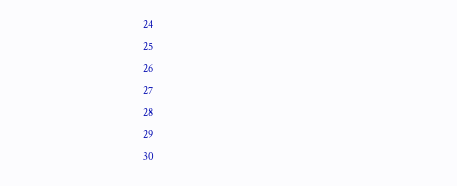24
25
26
27
28
29
30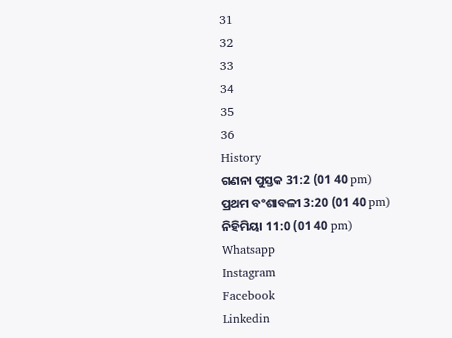31
32
33
34
35
36
History
ଗଣନା ପୁସ୍ତକ 31:2 (01 40 pm)
ପ୍ରଥମ ବଂଶାବଳୀ 3:20 (01 40 pm)
ନିହିମିୟା 11:0 (01 40 pm)
Whatsapp
Instagram
Facebook
Linkedin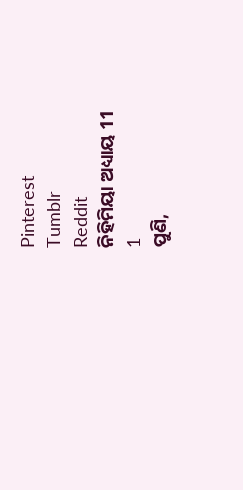Pinterest
Tumblr
Reddit
ନିହିମିୟା ଅଧ୍ୟାୟ 11
1
ପୁଣି,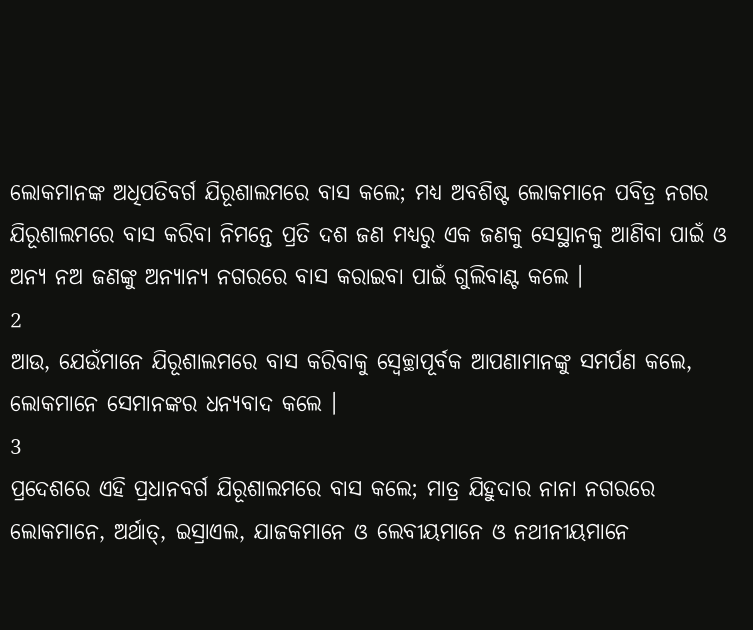ଲୋକମାନଙ୍କ ଅଧିପତିବର୍ଗ ଯିରୂଶାଲମରେ ବାସ କଲେ; ମଧ୍ୟ ଅବଶିଷ୍ଟ ଲୋକମାନେ ପବିତ୍ର ନଗର ଯିରୂଶାଲମରେ ବାସ କରିବା ନିମନ୍ତେ ପ୍ରତି ଦଶ ଜଣ ମଧ୍ୟରୁ ଏକ ଜଣକୁ ସେସ୍ଥାନକୁ ଆଣିବା ପାଇଁ ଓ ଅନ୍ୟ ନଅ ଜଣଙ୍କୁ ଅନ୍ୟାନ୍ୟ ନଗରରେ ବାସ କରାଇବା ପାଇଁ ଗୁଲିବାଣ୍ଟ କଲେ ।
2
ଆଉ, ଯେଉଁମାନେ ଯିରୂଶାଲମରେ ବାସ କରିବାକୁ ସ୍ଵେଚ୍ଛାପୂର୍ବକ ଆପଣାମାନଙ୍କୁ ସମର୍ପଣ କଲେ, ଲୋକମାନେ ସେମାନଙ୍କର ଧନ୍ୟବାଦ କଲେ ।
3
ପ୍ରଦେଶରେ ଏହି ପ୍ରଧାନବର୍ଗ ଯିରୂଶାଲମରେ ବାସ କଲେ; ମାତ୍ର ଯିହୁଦାର ନାନା ନଗରରେ ଲୋକମାନେ, ଅର୍ଥାତ୍, ଇସ୍ରାଏଲ, ଯାଜକମାନେ ଓ ଲେବୀୟମାନେ ଓ ନଥୀନୀୟମାନେ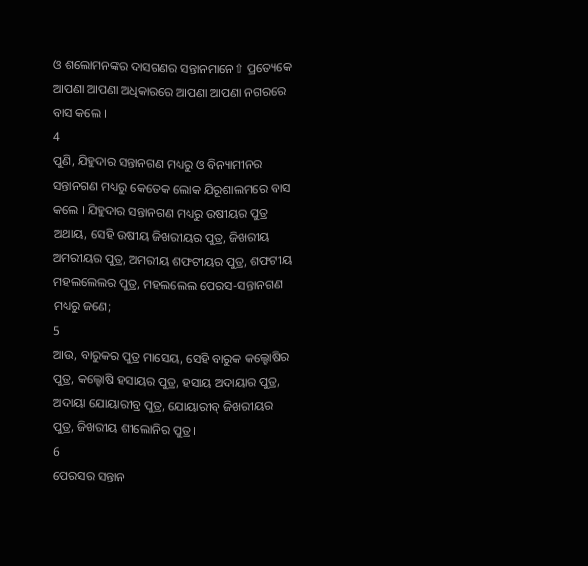ଓ ଶଲୋମନଙ୍କର ଦାସଗଣର ସନ୍ତାନମାନେ⇧ ପ୍ରତ୍ୟେକେ ଆପଣା ଆପଣା ଅଧିକାରରେ ଆପଣା ଆପଣା ନଗରରେ ବାସ କଲେ ।
4
ପୁଣି, ଯିହୁଦାର ସନ୍ତାନଗଣ ମଧ୍ୟରୁ ଓ ବିନ୍ୟାମୀନର ସନ୍ତାନଗଣ ମଧ୍ୟରୁ କେତେକ ଲୋକ ଯିରୂଶାଲମରେ ବାସ କଲେ । ଯିହୁଦାର ସନ୍ତାନଗଣ ମଧ୍ୟରୁ ଉଷୀୟର ପୁତ୍ର ଅଥାୟ, ସେହି ଉଷୀୟ ଜିଖରୀୟର ପୁତ୍ର, ଜିଖରୀୟ ଅମରୀୟର ପୁତ୍ର, ଅମରୀୟ ଶଫଟୀୟର ପୁତ୍ର, ଶଫଟୀୟ ମହଲଲେଲର ପୁତ୍ର, ମହଲଲେଲ ପେରସ-ସନ୍ତାନଗଣ ମଧ୍ୟରୁ ଜଣେ;
5
ଆଉ, ବାରୁକର ପୁତ୍ର ମାସେୟ, ସେହି ବାରୁକ କଲ୍ହୋଷିର ପୁତ୍ର, କଲ୍ହୋଷି ହସାୟର ପୁତ୍ର, ହସାୟ ଅଦାୟାର ପୁତ୍ର, ଅଦାୟା ଯୋୟାରୀବ୍ର ପୁତ୍ର, ଯୋୟାରୀବ୍ ଜିଖରୀୟର ପୁତ୍ର, ଜିଖରୀୟ ଶୀଲୋନିର ପୁତ୍ର ।
6
ପେରସର ସନ୍ତାନ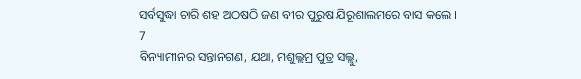ସର୍ବସୁଦ୍ଧା ଚାରି ଶହ ଅଠଷଠି ଜଣ ବୀର ପୁରୁଷ ଯିରୂଶାଲମରେ ବାସ କଲେ ।
7
ବିନ୍ୟାମୀନର ସନ୍ତାନଗଣ, ଯଥା, ମଶୁଲ୍ଲମ୍ର ପୁତ୍ର ସଲ୍ଲୁ,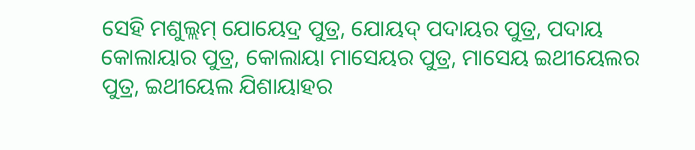ସେହି ମଶୁଲ୍ଲମ୍ ଯୋୟେଦ୍ର ପୁତ୍ର, ଯୋୟଦ୍ ପଦାୟର ପୁତ୍ର, ପଦାୟ କୋଲାୟାର ପୁତ୍ର, କୋଲାୟା ମାସେୟର ପୁତ୍ର, ମାସେୟ ଇଥୀୟେଲର ପୁତ୍ର, ଇଥୀୟେଲ ଯିଶାୟାହର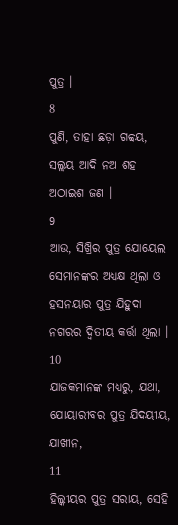ପୁତ୍ର ।
8
ପୁଣି, ତାହା ଛଡ଼ା ଗବ୍ବୟ, ସଲ୍ଲୟ ଆଦି ନଅ ଶହ ଅଠାଇଶ ଜଣ ।
9
ଆଉ, ସିଖ୍ରିର ପୁତ୍ର ଯୋୟେଲ ସେମାନଙ୍କର ଅଧ୍ୟକ୍ଷ ଥିଲା ଓ ହସନୟାର ପୁତ୍ର ଯିହୁଦା ନଗରର ଦ୍ଵିତୀୟ କର୍ତ୍ତା ଥିଲା ।
10
ଯାଜକମାନଙ୍କ ମଧ୍ୟରୁ, ଯଥା, ଯୋୟାରୀବର ପୁତ୍ର ଯିଦୟୀୟ, ଯାଖୀନ,
11
ହିଲ୍କୀୟର ପୁତ୍ର ସରାୟ, ସେହି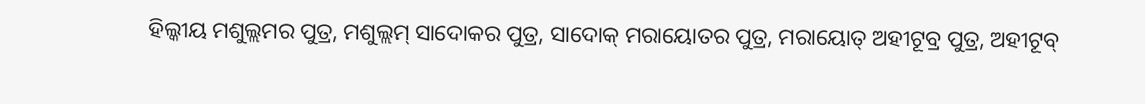ହିଲ୍କୀୟ ମଶୁଲ୍ଲମର ପୁତ୍ର, ମଶୁଲ୍ଲମ୍ ସାଦୋକର ପୁତ୍ର, ସାଦୋକ୍ ମରାୟୋତର ପୁତ୍ର, ମରାୟୋତ୍ ଅହୀଟୂବ୍ର ପୁତ୍ର, ଅହୀଟୂବ୍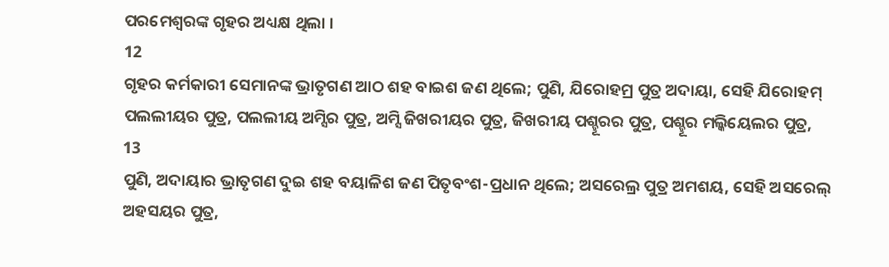ପରମେଶ୍ଵରଙ୍କ ଗୃହର ଅଧ୍ୟକ୍ଷ ଥିଲା ।
12
ଗୃହର କର୍ମକାରୀ ସେମାନଙ୍କ ଭ୍ରାତୃଗଣ ଆଠ ଶହ ବାଇଶ ଜଣ ଥିଲେ; ପୁଣି, ଯିରୋହମ୍ର ପୁତ୍ର ଅଦାୟା, ସେହି ଯିରୋହମ୍ ପଲଲୀୟର ପୁତ୍ର, ପଲଲୀୟ ଅମ୍ସିର ପୁତ୍ର, ଅମ୍ସି ଜିଖରୀୟର ପୁତ୍ର, ଜିଖରୀୟ ପଶ୍ହୂରର ପୁତ୍ର, ପଶ୍ହୂର ମଲ୍କିୟେଲର ପୁତ୍ର,
13
ପୁଣି, ଅଦାୟାର ଭ୍ରାତୃଗଣ ଦୁଇ ଶହ ବୟାଳିଶ ଜଣ ପିତୃବଂଶ-ପ୍ରଧାନ ଥିଲେ; ଅସରେଲ୍ର ପୁତ୍ର ଅମଶୟ, ସେହି ଅସରେଲ୍ ଅହସୟର ପୁତ୍ର,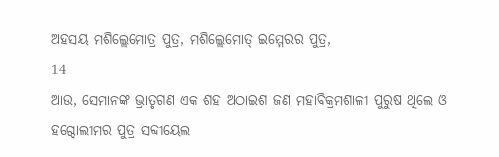ଅହସୟ ମଶିଲ୍ଲେମୋତ୍ର ପୁତ୍ର, ମଶିଲ୍ଲେମୋତ୍ ଇମ୍ମେରର ପୁତ୍ର,
14
ଆଉ, ସେମାନଙ୍କ ଭ୍ରାତୃଗଣ ଏକ ଶହ ଅଠାଇଶ ଜଣ ମହାବିକ୍ରମଶାଳୀ ପୁରୁଷ ଥିଲେ ଓ ହଗ୍ଦୋଲୀମର ପୁତ୍ର ସବ୍ଦୀୟେଲ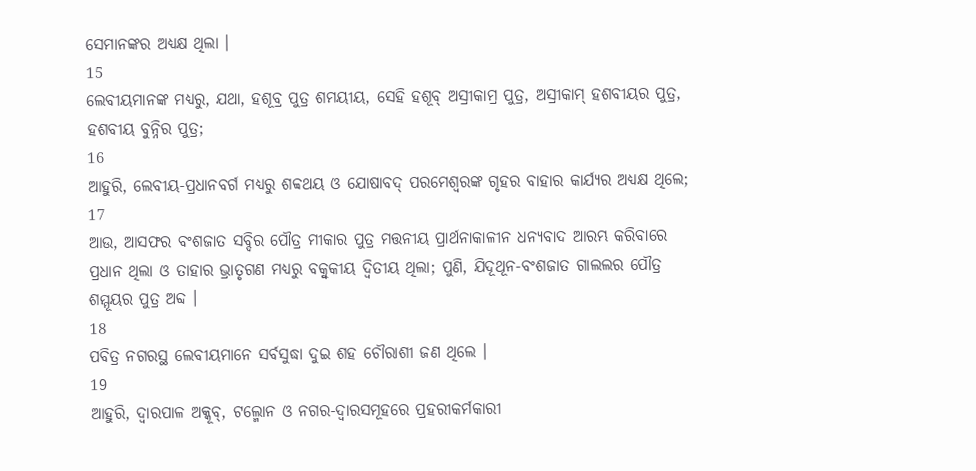ସେମାନଙ୍କର ଅଧ୍ୟକ୍ଷ ଥିଲା ।
15
ଲେବୀୟମାନଙ୍କ ମଧ୍ୟରୁ, ଯଥା, ହଶୂବ୍ର ପୁତ୍ର ଶମୟୀୟ, ସେହି ହଶୂବ୍ ଅସ୍ରୀକାମ୍ର ପୁତ୍ର, ଅସ୍ରୀକାମ୍ ହଶବୀୟର ପୁତ୍ର, ହଶବୀୟ ବୁନ୍ନିର ପୁତ୍ର;
16
ଆହୁରି, ଲେବୀୟ-ପ୍ରଧାନବର୍ଗ ମଧ୍ୟରୁ ଶବ୍ବଥୟ ଓ ଯୋଷାବଦ୍ ପରମେଶ୍ଵରଙ୍କ ଗୃହର ବାହାର କାର୍ଯ୍ୟର ଅଧ୍ୟକ୍ଷ ଥିଲେ;
17
ଆଉ, ଆସଫର ବଂଶଜାତ ସବ୍ଦିର ପୌତ୍ର ମୀକାର ପୁତ୍ର ମତ୍ତନୀୟ ପ୍ରାର୍ଥନାକାଳୀନ ଧନ୍ୟବାଦ ଆରମ୍ଭ କରିବାରେ ପ୍ରଧାନ ଥିଲା ଓ ତାହାର ଭ୍ରାତୃଗଣ ମଧ୍ୟରୁ ବକ୍ବୁକୀୟ ଦ୍ଵିତୀୟ ଥିଲା; ପୁଣି, ଯିଦୂଥୂନ-ବଂଶଜାତ ଗାଲଲର ପୌତ୍ର ଶମ୍ମୂୟର ପୁତ୍ର ଅବ୍ଦ ।
18
ପବିତ୍ର ନଗରସ୍ଥ ଲେବୀୟମାନେ ସର୍ବସୁଦ୍ଧା ଦୁଇ ଶହ ଚୌରାଶୀ ଜଣ ଥିଲେ ।
19
ଆହୁରି, ଦ୍ଵାରପାଳ ଅକ୍କୂବ୍, ଟଲ୍ମୋନ ଓ ନଗର-ଦ୍ଵାରସମୂହରେ ପ୍ରହରୀକର୍ମକାରୀ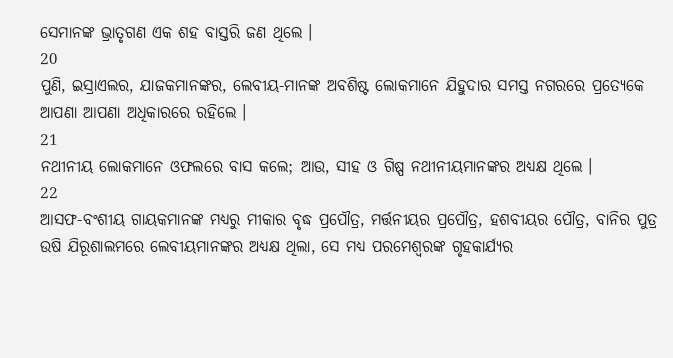ସେମାନଙ୍କ ଭ୍ରାତୃଗଣ ଏକ ଶହ ବାସ୍ତରି ଜଣ ଥିଲେ ।
20
ପୁଣି, ଇସ୍ରାଏଲର, ଯାଜକମାନଙ୍କର, ଲେବୀୟ-ମାନଙ୍କ ଅବଶିଷ୍ଟ ଲୋକମାନେ ଯିହୁଦାର ସମସ୍ତ ନଗରରେ ପ୍ରତ୍ୟେକେ ଆପଣା ଆପଣା ଅଧିକାରରେ ରହିଲେ ।
21
ନଥୀନୀୟ ଲୋକମାନେ ଓଫଲରେ ବାସ କଲେ; ଆଉ, ସୀହ ଓ ଗିଷ୍ପ ନଥୀନୀୟମାନଙ୍କର ଅଧ୍ୟକ୍ଷ ଥିଲେ ।
22
ଆସଫ-ବଂଶୀୟ ଗାୟକମାନଙ୍କ ମଧ୍ୟରୁ ମୀକାର ବୃଦ୍ଧ ପ୍ରପୌତ୍ର, ମର୍ତ୍ତନୀୟର ପ୍ରପୌତ୍ର, ହଶବୀୟର ପୌତ୍ର, ବାନିର ପୁତ୍ର ଉଷି ଯିରୂଶାଲମରେ ଲେବୀୟମାନଙ୍କର ଅଧ୍ୟକ୍ଷ ଥିଲା, ସେ ମଧ୍ୟ ପରମେଶ୍ଵରଙ୍କ ଗୃହକାର୍ଯ୍ୟର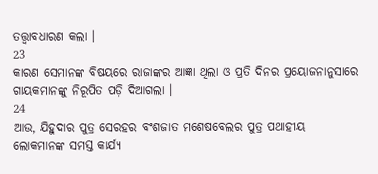ତତ୍ତ୍ଵାବଧାରଣ କଲା ।
23
କାରଣ ସେମାନଙ୍କ ବିଷୟରେ ରାଜାଙ୍କର ଆଜ୍ଞା ଥିଲା ଓ ପ୍ରତି ଦିନର ପ୍ରୟୋଜନାନୁସାରେ ଗାୟକମାନଙ୍କୁ ନିରୂପିତ ପଡ଼ି ଦିଆଗଲା ।
24
ଆଉ, ଯିହୁଦାର ପୁତ୍ର ସେରହର ବଂଶଜାତ ମଶେଷବେଲର ପୁତ୍ର ପଥାହୀୟ ଲୋକମାନଙ୍କ ସମସ୍ତ କାର୍ଯ୍ୟ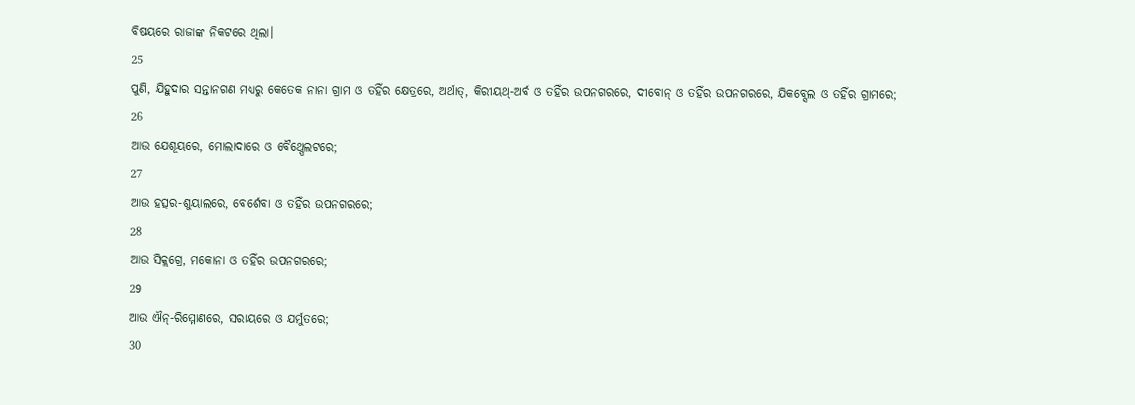ବିଷୟରେ ରାଜାଙ୍କ ନିକଟରେ ଥିଲା।
25
ପୁଣି, ଯିହୁଦାର ସନ୍ତାନଗଣ ମଧ୍ୟରୁ କେତେକ ନାନା ଗ୍ରାମ ଓ ତହିଁର କ୍ଷେତ୍ରରେ, ଅର୍ଥାତ୍, କିରୀୟଥ୍-ଅର୍ବ ଓ ତହିଁର ଉପନଗରରେ, ଦୀବୋନ୍ ଓ ତହିଁର ଉପନଗରରେ, ଯିକବ୍ସେଲ ଓ ତହିଁର ଗ୍ରାମରେ;
26
ଆଉ ଯେଶୂୟରେ, ମୋଲାଦାରେ ଓ ବୈଥ୍ପେଲଟରେ;
27
ଆଉ ହତ୍ସର-ଶୁୟାଲରେ, ବେର୍ଶେବା ଓ ତହିଁର ଉପନଗରରେ;
28
ଆଉ ସିକ୍ଲଗ୍ରେ, ମକୋନା ଓ ତହିଁର ଉପନଗରରେ;
29
ଆଉ ଐନ୍-ରିମ୍ମୋଣରେ, ସରାୟରେ ଓ ଯର୍ମୁତରେ;
30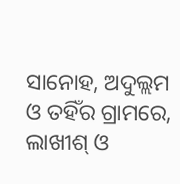ସାନୋହ, ଅଦୁଲ୍ଲମ ଓ ତହିଁର ଗ୍ରାମରେ, ଲାଖୀଶ୍ ଓ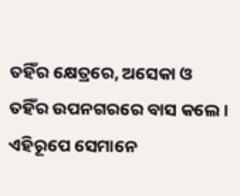ତହିଁର କ୍ଷେତ୍ରରେ, ଅସେକା ଓ ତହିଁର ଉପନଗରରେ ବାସ କଲେ । ଏହିରୂପେ ସେମାନେ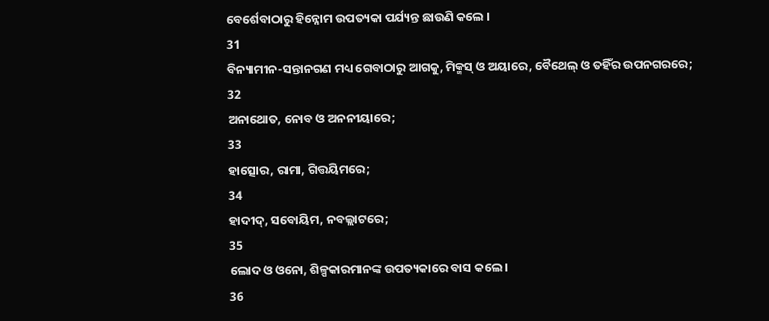ବେର୍ଶେବାଠାରୁ ହିନ୍ନୋମ ଉପତ୍ୟକା ପର୍ଯ୍ୟନ୍ତ ଛାଉଣି କଲେ ।
31
ବିନ୍ୟାମୀନ-ସନ୍ତାନଗଣ ମଧ୍ୟ ଗେବାଠାରୁ ଆଗକୁ, ମିକ୍ମସ୍ ଓ ଅୟାରେ, ବୈଥେଲ୍ ଓ ତହିଁର ଉପନଗରରେ;
32
ଅନାଥୋତ, ନୋବ ଓ ଅନନୀୟାରେ;
33
ହାତ୍ସୋର, ରାମା, ଗିତ୍ତୟିମରେ;
34
ହାଦୀଦ୍, ସବୋୟିମ, ନବଲ୍ଲାଟରେ;
35
ଲୋଦ ଓ ଓନୋ, ଶିଳ୍ପକାରମାନଙ୍କ ଉପତ୍ୟକାରେ ବାସ କଲେ ।
36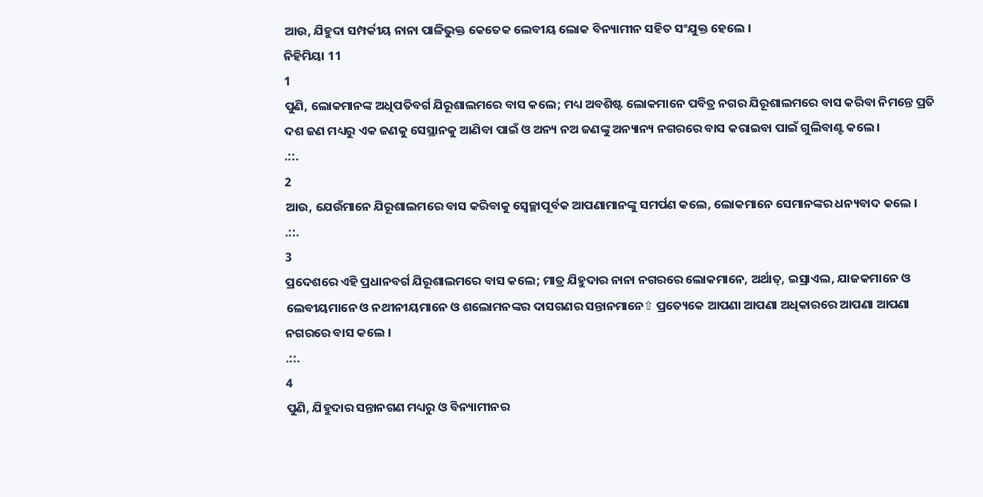ଆଉ, ଯିହୁଦା ସମ୍ପର୍କୀୟ ନାନା ପାଳିଭୁକ୍ତ କେତେକ ଲେବୀୟ ଲୋକ ବିନ୍ୟାମୀନ ସହିତ ସଂଯୁକ୍ତ ହେଲେ ।
ନିହିମିୟା 11
1
ପୁଣି, ଲୋକମାନଙ୍କ ଅଧିପତିବର୍ଗ ଯିରୂଶାଲମରେ ବାସ କଲେ; ମଧ୍ୟ ଅବଶିଷ୍ଟ ଲୋକମାନେ ପବିତ୍ର ନଗର ଯିରୂଶାଲମରେ ବାସ କରିବା ନିମନ୍ତେ ପ୍ରତି ଦଶ ଜଣ ମଧ୍ୟରୁ ଏକ ଜଣକୁ ସେସ୍ଥାନକୁ ଆଣିବା ପାଇଁ ଓ ଅନ୍ୟ ନଅ ଜଣଙ୍କୁ ଅନ୍ୟାନ୍ୟ ନଗରରେ ବାସ କରାଇବା ପାଇଁ ଗୁଲିବାଣ୍ଟ କଲେ ।
.::.
2
ଆଉ, ଯେଉଁମାନେ ଯିରୂଶାଲମରେ ବାସ କରିବାକୁ ସ୍ଵେଚ୍ଛାପୂର୍ବକ ଆପଣାମାନଙ୍କୁ ସମର୍ପଣ କଲେ, ଲୋକମାନେ ସେମାନଙ୍କର ଧନ୍ୟବାଦ କଲେ ।
.::.
3
ପ୍ରଦେଶରେ ଏହି ପ୍ରଧାନବର୍ଗ ଯିରୂଶାଲମରେ ବାସ କଲେ; ମାତ୍ର ଯିହୁଦାର ନାନା ନଗରରେ ଲୋକମାନେ, ଅର୍ଥାତ୍, ଇସ୍ରାଏଲ, ଯାଜକମାନେ ଓ ଲେବୀୟମାନେ ଓ ନଥୀନୀୟମାନେ ଓ ଶଲୋମନଙ୍କର ଦାସଗଣର ସନ୍ତାନମାନେ⇧ ପ୍ରତ୍ୟେକେ ଆପଣା ଆପଣା ଅଧିକାରରେ ଆପଣା ଆପଣା ନଗରରେ ବାସ କଲେ ।
.::.
4
ପୁଣି, ଯିହୁଦାର ସନ୍ତାନଗଣ ମଧ୍ୟରୁ ଓ ବିନ୍ୟାମୀନର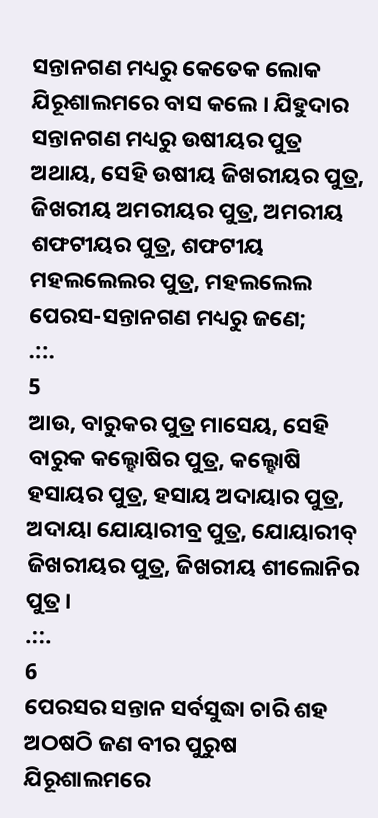ସନ୍ତାନଗଣ ମଧ୍ୟରୁ କେତେକ ଲୋକ ଯିରୂଶାଲମରେ ବାସ କଲେ । ଯିହୁଦାର ସନ୍ତାନଗଣ ମଧ୍ୟରୁ ଉଷୀୟର ପୁତ୍ର ଅଥାୟ, ସେହି ଉଷୀୟ ଜିଖରୀୟର ପୁତ୍ର, ଜିଖରୀୟ ଅମରୀୟର ପୁତ୍ର, ଅମରୀୟ ଶଫଟୀୟର ପୁତ୍ର, ଶଫଟୀୟ ମହଲଲେଲର ପୁତ୍ର, ମହଲଲେଲ ପେରସ-ସନ୍ତାନଗଣ ମଧ୍ୟରୁ ଜଣେ;
.::.
5
ଆଉ, ବାରୁକର ପୁତ୍ର ମାସେୟ, ସେହି ବାରୁକ କଲ୍ହୋଷିର ପୁତ୍ର, କଲ୍ହୋଷି ହସାୟର ପୁତ୍ର, ହସାୟ ଅଦାୟାର ପୁତ୍ର, ଅଦାୟା ଯୋୟାରୀବ୍ର ପୁତ୍ର, ଯୋୟାରୀବ୍ ଜିଖରୀୟର ପୁତ୍ର, ଜିଖରୀୟ ଶୀଲୋନିର ପୁତ୍ର ।
.::.
6
ପେରସର ସନ୍ତାନ ସର୍ବସୁଦ୍ଧା ଚାରି ଶହ ଅଠଷଠି ଜଣ ବୀର ପୁରୁଷ ଯିରୂଶାଲମରେ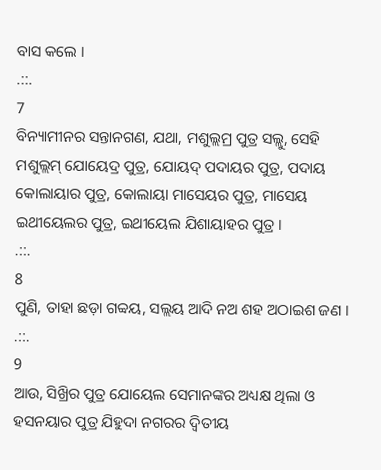ବାସ କଲେ ।
.::.
7
ବିନ୍ୟାମୀନର ସନ୍ତାନଗଣ, ଯଥା, ମଶୁଲ୍ଲମ୍ର ପୁତ୍ର ସଲ୍ଲୁ, ସେହି ମଶୁଲ୍ଲମ୍ ଯୋୟେଦ୍ର ପୁତ୍ର, ଯୋୟଦ୍ ପଦାୟର ପୁତ୍ର, ପଦାୟ କୋଲାୟାର ପୁତ୍ର, କୋଲାୟା ମାସେୟର ପୁତ୍ର, ମାସେୟ ଇଥୀୟେଲର ପୁତ୍ର, ଇଥୀୟେଲ ଯିଶାୟାହର ପୁତ୍ର ।
.::.
8
ପୁଣି, ତାହା ଛଡ଼ା ଗବ୍ବୟ, ସଲ୍ଲୟ ଆଦି ନଅ ଶହ ଅଠାଇଶ ଜଣ ।
.::.
9
ଆଉ, ସିଖ୍ରିର ପୁତ୍ର ଯୋୟେଲ ସେମାନଙ୍କର ଅଧ୍ୟକ୍ଷ ଥିଲା ଓ ହସନୟାର ପୁତ୍ର ଯିହୁଦା ନଗରର ଦ୍ଵିତୀୟ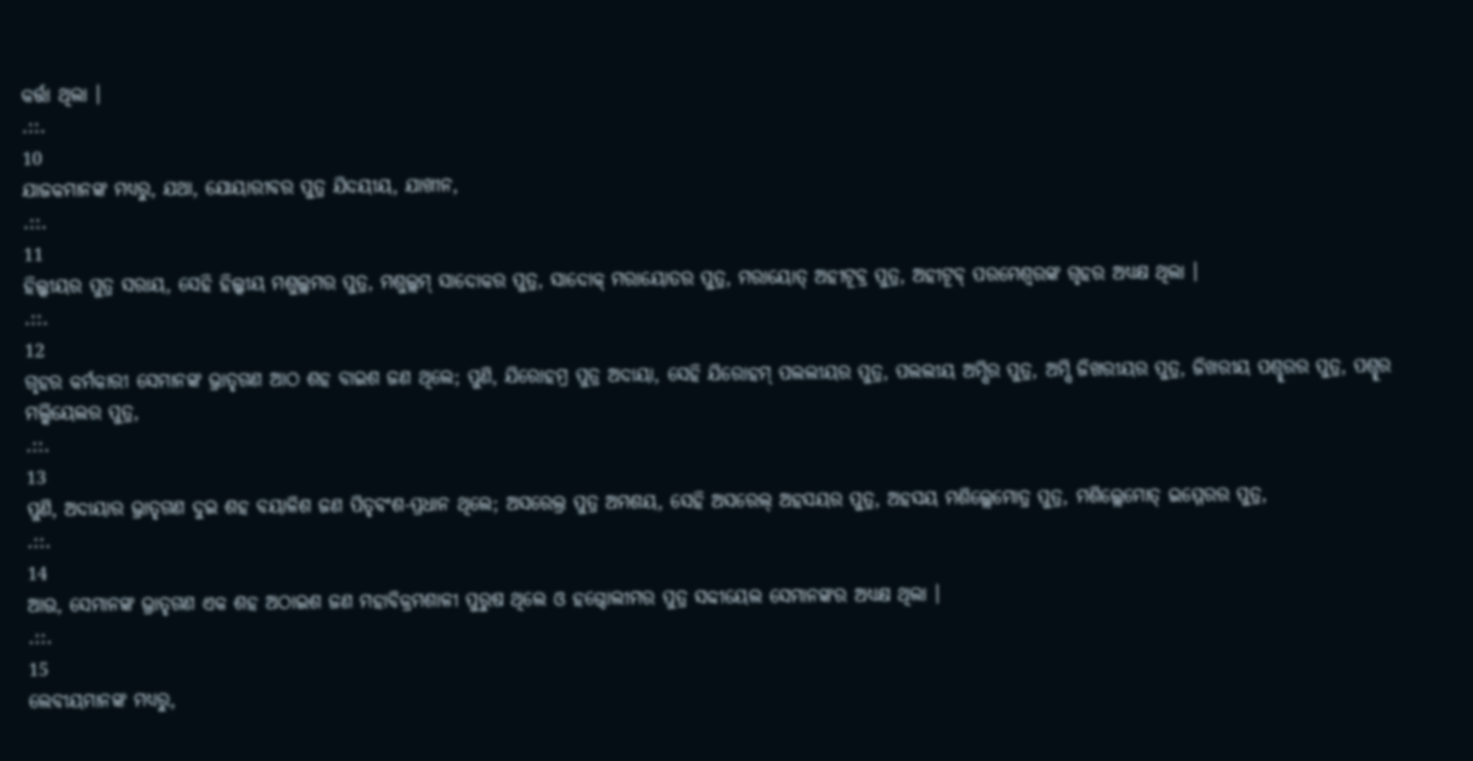କର୍ତ୍ତା ଥିଲା ।
.::.
10
ଯାଜକମାନଙ୍କ ମଧ୍ୟରୁ, ଯଥା, ଯୋୟାରୀବର ପୁତ୍ର ଯିଦୟୀୟ, ଯାଖୀନ,
.::.
11
ହିଲ୍କୀୟର ପୁତ୍ର ସରାୟ, ସେହି ହିଲ୍କୀୟ ମଶୁଲ୍ଲମର ପୁତ୍ର, ମଶୁଲ୍ଲମ୍ ସାଦୋକର ପୁତ୍ର, ସାଦୋକ୍ ମରାୟୋତର ପୁତ୍ର, ମରାୟୋତ୍ ଅହୀଟୂବ୍ର ପୁତ୍ର, ଅହୀଟୂବ୍ ପରମେଶ୍ଵରଙ୍କ ଗୃହର ଅଧ୍ୟକ୍ଷ ଥିଲା ।
.::.
12
ଗୃହର କର୍ମକାରୀ ସେମାନଙ୍କ ଭ୍ରାତୃଗଣ ଆଠ ଶହ ବାଇଶ ଜଣ ଥିଲେ; ପୁଣି, ଯିରୋହମ୍ର ପୁତ୍ର ଅଦାୟା, ସେହି ଯିରୋହମ୍ ପଲଲୀୟର ପୁତ୍ର, ପଲଲୀୟ ଅମ୍ସିର ପୁତ୍ର, ଅମ୍ସି ଜିଖରୀୟର ପୁତ୍ର, ଜିଖରୀୟ ପଶ୍ହୂରର ପୁତ୍ର, ପଶ୍ହୂର ମଲ୍କିୟେଲର ପୁତ୍ର,
.::.
13
ପୁଣି, ଅଦାୟାର ଭ୍ରାତୃଗଣ ଦୁଇ ଶହ ବୟାଳିଶ ଜଣ ପିତୃବଂଶ-ପ୍ରଧାନ ଥିଲେ; ଅସରେଲ୍ର ପୁତ୍ର ଅମଶୟ, ସେହି ଅସରେଲ୍ ଅହସୟର ପୁତ୍ର, ଅହସୟ ମଶିଲ୍ଲେମୋତ୍ର ପୁତ୍ର, ମଶିଲ୍ଲେମୋତ୍ ଇମ୍ମେରର ପୁତ୍ର,
.::.
14
ଆଉ, ସେମାନଙ୍କ ଭ୍ରାତୃଗଣ ଏକ ଶହ ଅଠାଇଶ ଜଣ ମହାବିକ୍ରମଶାଳୀ ପୁରୁଷ ଥିଲେ ଓ ହଗ୍ଦୋଲୀମର ପୁତ୍ର ସବ୍ଦୀୟେଲ ସେମାନଙ୍କର ଅଧ୍ୟକ୍ଷ ଥିଲା ।
.::.
15
ଲେବୀୟମାନଙ୍କ ମଧ୍ୟରୁ,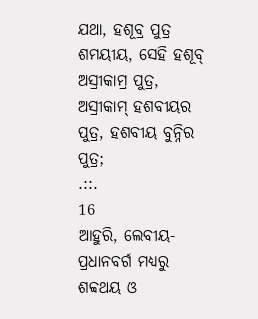ଯଥା, ହଶୂବ୍ର ପୁତ୍ର ଶମୟୀୟ, ସେହି ହଶୂବ୍ ଅସ୍ରୀକାମ୍ର ପୁତ୍ର, ଅସ୍ରୀକାମ୍ ହଶବୀୟର ପୁତ୍ର, ହଶବୀୟ ବୁନ୍ନିର ପୁତ୍ର;
.::.
16
ଆହୁରି, ଲେବୀୟ-ପ୍ରଧାନବର୍ଗ ମଧ୍ୟରୁ ଶବ୍ବଥୟ ଓ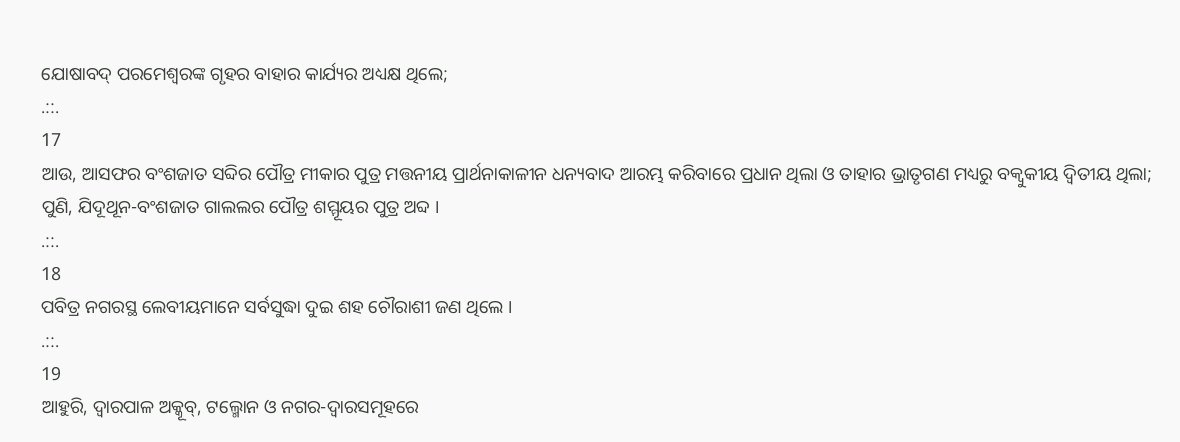ଯୋଷାବଦ୍ ପରମେଶ୍ଵରଙ୍କ ଗୃହର ବାହାର କାର୍ଯ୍ୟର ଅଧ୍ୟକ୍ଷ ଥିଲେ;
.::.
17
ଆଉ, ଆସଫର ବଂଶଜାତ ସବ୍ଦିର ପୌତ୍ର ମୀକାର ପୁତ୍ର ମତ୍ତନୀୟ ପ୍ରାର୍ଥନାକାଳୀନ ଧନ୍ୟବାଦ ଆରମ୍ଭ କରିବାରେ ପ୍ରଧାନ ଥିଲା ଓ ତାହାର ଭ୍ରାତୃଗଣ ମଧ୍ୟରୁ ବକ୍ବୁକୀୟ ଦ୍ଵିତୀୟ ଥିଲା; ପୁଣି, ଯିଦୂଥୂନ-ବଂଶଜାତ ଗାଲଲର ପୌତ୍ର ଶମ୍ମୂୟର ପୁତ୍ର ଅବ୍ଦ ।
.::.
18
ପବିତ୍ର ନଗରସ୍ଥ ଲେବୀୟମାନେ ସର୍ବସୁଦ୍ଧା ଦୁଇ ଶହ ଚୌରାଶୀ ଜଣ ଥିଲେ ।
.::.
19
ଆହୁରି, ଦ୍ଵାରପାଳ ଅକ୍କୂବ୍, ଟଲ୍ମୋନ ଓ ନଗର-ଦ୍ଵାରସମୂହରେ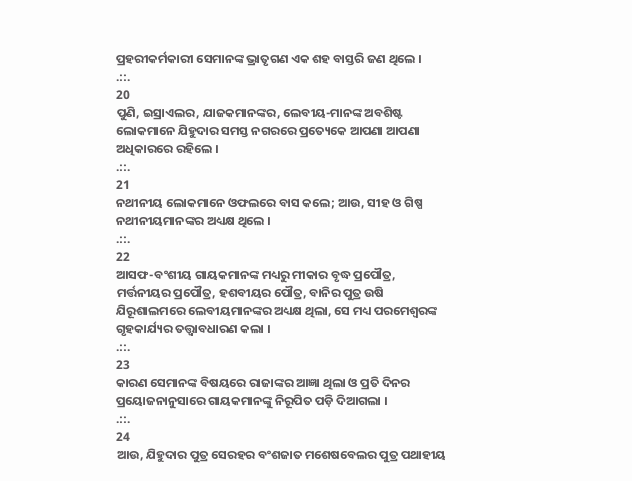ପ୍ରହରୀକର୍ମକାରୀ ସେମାନଙ୍କ ଭ୍ରାତୃଗଣ ଏକ ଶହ ବାସ୍ତରି ଜଣ ଥିଲେ ।
.::.
20
ପୁଣି, ଇସ୍ରାଏଲର, ଯାଜକମାନଙ୍କର, ଲେବୀୟ-ମାନଙ୍କ ଅବଶିଷ୍ଟ ଲୋକମାନେ ଯିହୁଦାର ସମସ୍ତ ନଗରରେ ପ୍ରତ୍ୟେକେ ଆପଣା ଆପଣା ଅଧିକାରରେ ରହିଲେ ।
.::.
21
ନଥୀନୀୟ ଲୋକମାନେ ଓଫଲରେ ବାସ କଲେ; ଆଉ, ସୀହ ଓ ଗିଷ୍ପ ନଥୀନୀୟମାନଙ୍କର ଅଧ୍ୟକ୍ଷ ଥିଲେ ।
.::.
22
ଆସଫ-ବଂଶୀୟ ଗାୟକମାନଙ୍କ ମଧ୍ୟରୁ ମୀକାର ବୃଦ୍ଧ ପ୍ରପୌତ୍ର, ମର୍ତ୍ତନୀୟର ପ୍ରପୌତ୍ର, ହଶବୀୟର ପୌତ୍ର, ବାନିର ପୁତ୍ର ଉଷି ଯିରୂଶାଲମରେ ଲେବୀୟମାନଙ୍କର ଅଧ୍ୟକ୍ଷ ଥିଲା, ସେ ମଧ୍ୟ ପରମେଶ୍ଵରଙ୍କ ଗୃହକାର୍ଯ୍ୟର ତତ୍ତ୍ଵାବଧାରଣ କଲା ।
.::.
23
କାରଣ ସେମାନଙ୍କ ବିଷୟରେ ରାଜାଙ୍କର ଆଜ୍ଞା ଥିଲା ଓ ପ୍ରତି ଦିନର ପ୍ରୟୋଜନାନୁସାରେ ଗାୟକମାନଙ୍କୁ ନିରୂପିତ ପଡ଼ି ଦିଆଗଲା ।
.::.
24
ଆଉ, ଯିହୁଦାର ପୁତ୍ର ସେରହର ବଂଶଜାତ ମଶେଷବେଲର ପୁତ୍ର ପଥାହୀୟ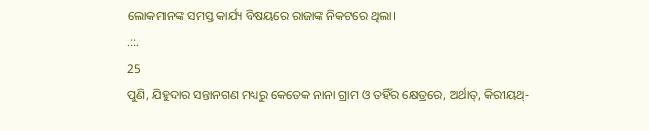ଲୋକମାନଙ୍କ ସମସ୍ତ କାର୍ଯ୍ୟ ବିଷୟରେ ରାଜାଙ୍କ ନିକଟରେ ଥିଲା।
.::.
25
ପୁଣି, ଯିହୁଦାର ସନ୍ତାନଗଣ ମଧ୍ୟରୁ କେତେକ ନାନା ଗ୍ରାମ ଓ ତହିଁର କ୍ଷେତ୍ରରେ, ଅର୍ଥାତ୍, କିରୀୟଥ୍-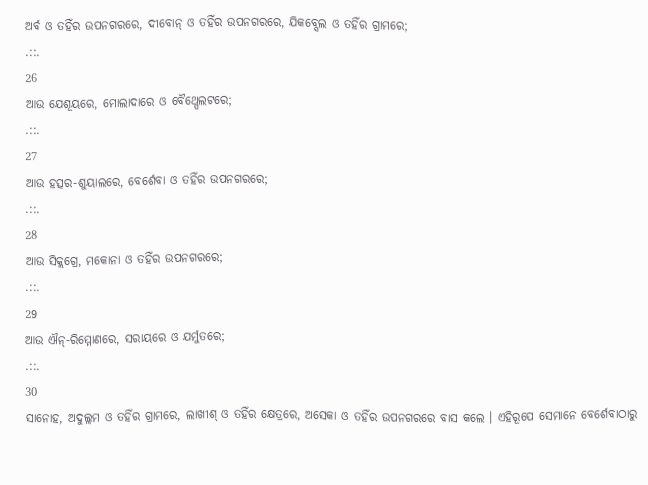ଅର୍ବ ଓ ତହିଁର ଉପନଗରରେ, ଦୀବୋନ୍ ଓ ତହିଁର ଉପନଗରରେ, ଯିକବ୍ସେଲ ଓ ତହିଁର ଗ୍ରାମରେ;
.::.
26
ଆଉ ଯେଶୂୟରେ, ମୋଲାଦାରେ ଓ ବୈଥ୍ପେଲଟରେ;
.::.
27
ଆଉ ହତ୍ସର-ଶୁୟାଲରେ, ବେର୍ଶେବା ଓ ତହିଁର ଉପନଗରରେ;
.::.
28
ଆଉ ସିକ୍ଲଗ୍ରେ, ମକୋନା ଓ ତହିଁର ଉପନଗରରେ;
.::.
29
ଆଉ ଐନ୍-ରିମ୍ମୋଣରେ, ସରାୟରେ ଓ ଯର୍ମୁତରେ;
.::.
30
ସାନୋହ, ଅଦୁଲ୍ଲମ ଓ ତହିଁର ଗ୍ରାମରେ, ଲାଖୀଶ୍ ଓ ତହିଁର କ୍ଷେତ୍ରରେ, ଅସେକା ଓ ତହିଁର ଉପନଗରରେ ବାସ କଲେ । ଏହିରୂପେ ସେମାନେ ବେର୍ଶେବାଠାରୁ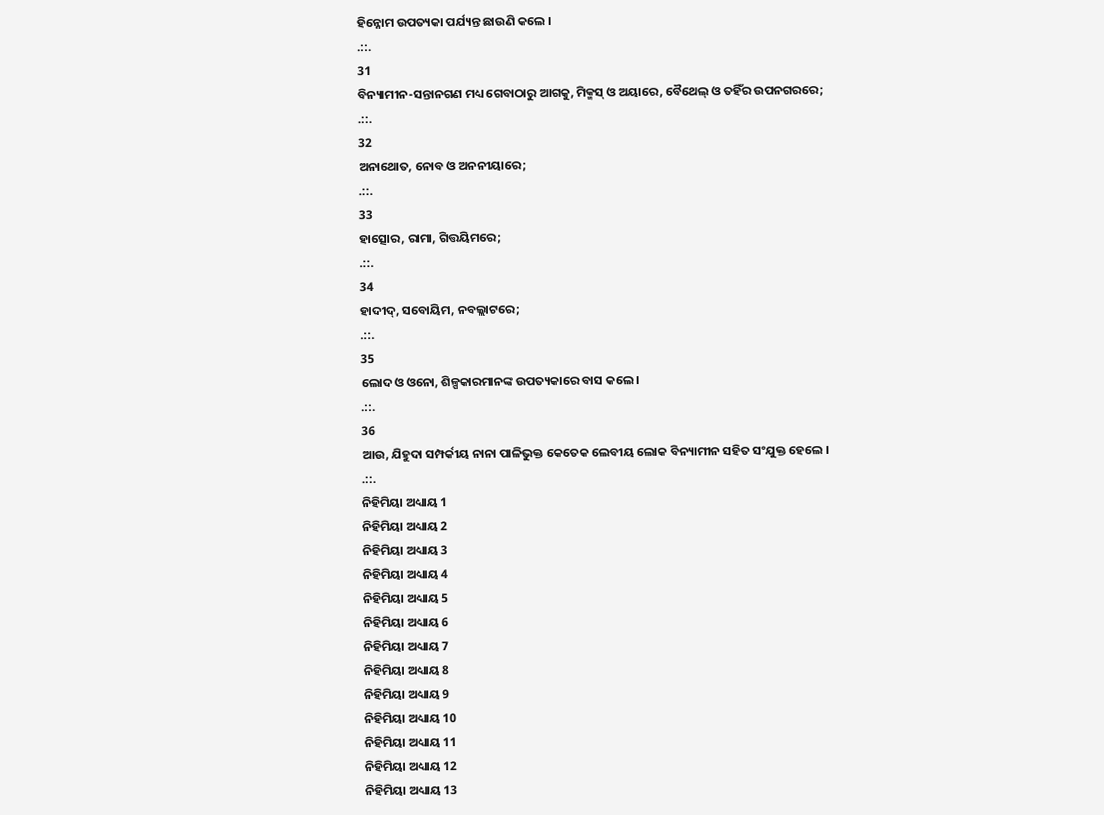ହିନ୍ନୋମ ଉପତ୍ୟକା ପର୍ଯ୍ୟନ୍ତ ଛାଉଣି କଲେ ।
.::.
31
ବିନ୍ୟାମୀନ-ସନ୍ତାନଗଣ ମଧ୍ୟ ଗେବାଠାରୁ ଆଗକୁ, ମିକ୍ମସ୍ ଓ ଅୟାରେ, ବୈଥେଲ୍ ଓ ତହିଁର ଉପନଗରରେ;
.::.
32
ଅନାଥୋତ, ନୋବ ଓ ଅନନୀୟାରେ;
.::.
33
ହାତ୍ସୋର, ରାମା, ଗିତ୍ତୟିମରେ;
.::.
34
ହାଦୀଦ୍, ସବୋୟିମ, ନବଲ୍ଲାଟରେ;
.::.
35
ଲୋଦ ଓ ଓନୋ, ଶିଳ୍ପକାରମାନଙ୍କ ଉପତ୍ୟକାରେ ବାସ କଲେ ।
.::.
36
ଆଉ, ଯିହୁଦା ସମ୍ପର୍କୀୟ ନାନା ପାଳିଭୁକ୍ତ କେତେକ ଲେବୀୟ ଲୋକ ବିନ୍ୟାମୀନ ସହିତ ସଂଯୁକ୍ତ ହେଲେ ।
.::.
ନିହିମିୟା ଅଧ୍ୟାୟ 1
ନିହିମିୟା ଅଧ୍ୟାୟ 2
ନିହିମିୟା ଅଧ୍ୟାୟ 3
ନିହିମିୟା ଅଧ୍ୟାୟ 4
ନିହିମିୟା ଅଧ୍ୟାୟ 5
ନିହିମିୟା ଅଧ୍ୟାୟ 6
ନିହିମିୟା ଅଧ୍ୟାୟ 7
ନିହିମିୟା ଅଧ୍ୟାୟ 8
ନିହିମିୟା ଅଧ୍ୟାୟ 9
ନିହିମିୟା ଅଧ୍ୟାୟ 10
ନିହିମିୟା ଅଧ୍ୟାୟ 11
ନିହିମିୟା ଅଧ୍ୟାୟ 12
ନିହିମିୟା ଅଧ୍ୟାୟ 13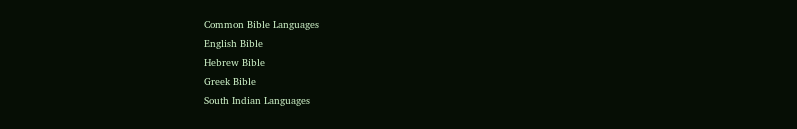Common Bible Languages
English Bible
Hebrew Bible
Greek Bible
South Indian Languages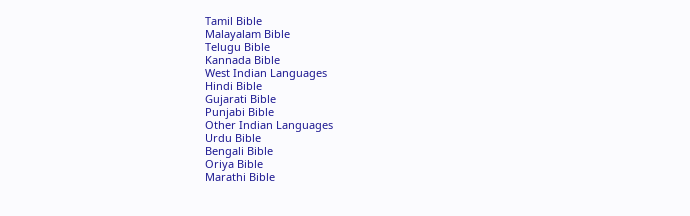Tamil Bible
Malayalam Bible
Telugu Bible
Kannada Bible
West Indian Languages
Hindi Bible
Gujarati Bible
Punjabi Bible
Other Indian Languages
Urdu Bible
Bengali Bible
Oriya Bible
Marathi Bible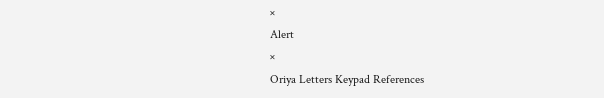×
Alert
×
Oriya Letters Keypad References